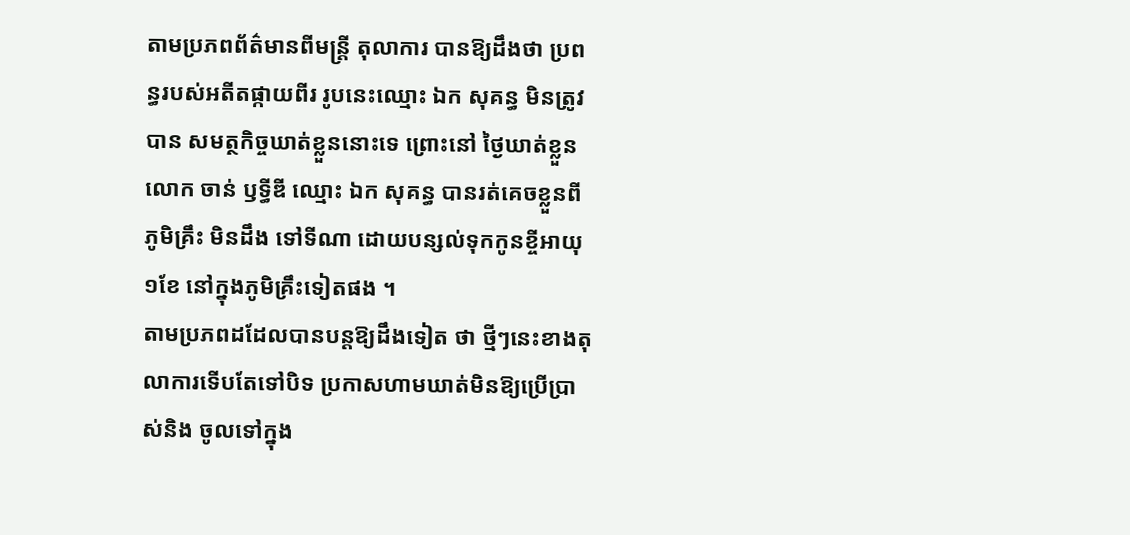តាមប្រភពព័ត៌មានពីមន្ដ្រី តុលាការ បានឱ្យដឹងថា ប្រពន្ធរបស់អតីតផ្កាយពីរ រូបនេះឈ្មោះ ឯក សុគន្ធ មិនត្រូវបាន សមត្ថកិច្ចឃាត់ខ្លួននោះទេ ព្រោះនៅ ថ្ងៃឃាត់ខ្លួនលោក ចាន់ ឫទ្ធីឌី ឈ្មោះ ឯក សុគន្ធ បានរត់គេចខ្លួនពីភូមិគ្រឹះ មិនដឹង ទៅទីណា ដោយបន្សល់ទុកកូនខ្ចីអាយុ១ខែ នៅក្នុងភូមិគ្រឹះទៀតផង ។
តាមប្រភពដដែលបានបន្ដឱ្យដឹងទៀត ថា ថ្មីៗនេះខាងតុលាការទើបតែទៅបិទ ប្រកាសហាមឃាត់មិនឱ្យប្រើប្រាស់និង ចូលទៅក្នុង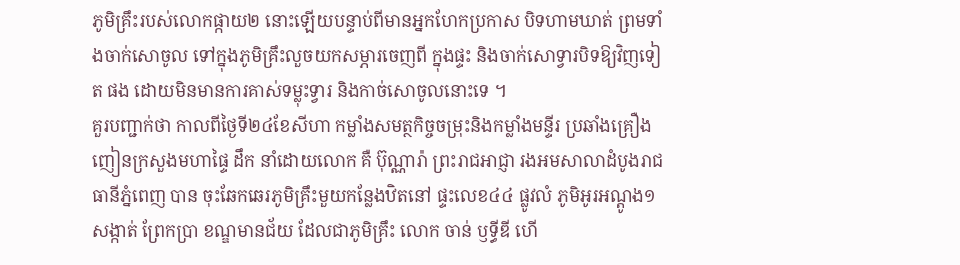ភូមិគ្រឹះរបស់លោកផ្កាយ២ នោះឡើយបន្ទាប់ពីមានអ្នកហែកប្រកាស បិទហាមឃាត់ ព្រមទាំងចាក់សោចូល ទៅក្នុងភូមិគ្រឹះលួចយកសម្ភារចេញពី ក្នុងផ្ទះ និងចាក់សោទ្វារបិទឱ្យវិញទៀត ផង ដោយមិនមានការគាស់ទម្លុះទ្វារ និងកាច់សោចូលនោះទេ ។
គួរបញ្ជាក់ថា កាលពីថ្ងៃទី២៤ខែសីហា កម្លាំងសមត្ថកិច្ចចម្រុះនិងកម្លាំងមន្ទីរ ប្រឆាំងគ្រឿងញៀនក្រសួងមហាផ្ទៃ ដឹក នាំដោយលោក គឺ ប៊ុណ្ណារ៉ា ព្រះរាជអាជ្ញា រងអមសាលាដំបូងរាជធានីភ្នំពេញ បាន ចុះឆែកឆេរភូមិគ្រឹះមួយកន្លែងឋិតនៅ ផ្ទះលេខ៤៤ ផ្លូវលំ ភូមិអូរអណ្ដូង១ សង្កាត់ ព្រែកប្រា ខណ្ឌមានជ័យ ដែលជាភូមិគ្រឹះ លោក ចាន់ ឫទ្ធីឌី ហើ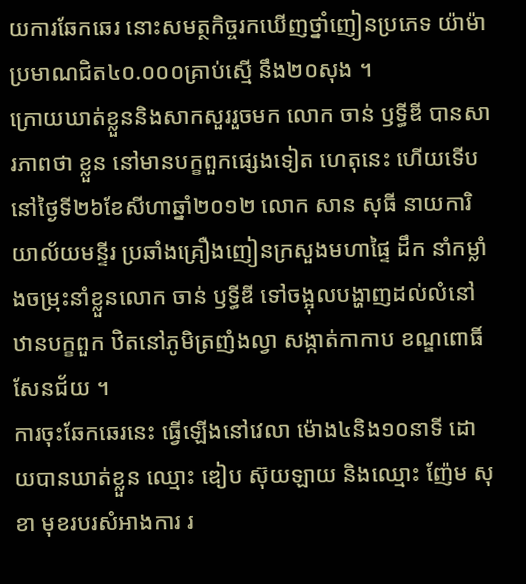យការឆែកឆេរ នោះសមត្ថកិច្ចរកឃើញថ្នាំញៀនប្រភេទ យ៉ាម៉ាប្រមាណជិត៤០.០០០គ្រាប់ស្មើ នឹង២០សុង ។
ក្រោយឃាត់ខ្លួននិងសាកសួររួចមក លោក ចាន់ ឫទ្ធីឌី បានសារភាពថា ខ្លួន នៅមានបក្ខពួកផ្សេងទៀត ហេតុនេះ ហើយទើបនៅថ្ងៃទី២៦ខែសីហាឆ្នាំ២០១២ លោក សាន សុធី នាយការិយាល័យមន្ទីរ ប្រឆាំងគ្រឿងញៀនក្រសួងមហាផ្ទៃ ដឹក នាំកម្លាំងចម្រុះនាំខ្លួនលោក ចាន់ ឫទ្ធីឌី ទៅចង្អុលបង្ហាញដល់លំនៅឋានបក្ខពួក ឋិតនៅភូមិត្រញំងល្វា សង្កាត់កាកាប ខណ្ឌពោធិ៍សែនជ័យ ។
ការចុះឆែកឆេរនេះ ធ្វើឡើងនៅវេលា ម៉ោង៤និង១០នាទី ដោយបានឃាត់ខ្លួន ឈ្មោះ ឌៀប ស៊ុយឡាយ និងឈ្មោះ ញ៉ែម សុខា មុខរបរសំអាងការ រ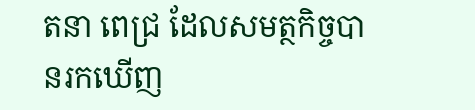តនា ពេជ្រ ដែលសមត្ថកិច្ចបានរកឃើញ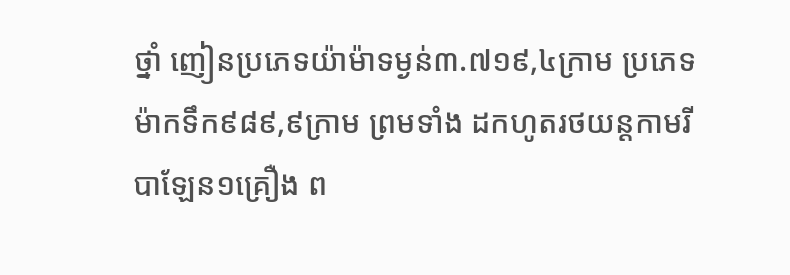ថ្នាំ ញៀនប្រភេទយ៉ាម៉ាទម្ងន់៣.៧១៩,៤ក្រាម ប្រភេទម៉ាកទឹក៩៨៩,៩ក្រាម ព្រមទាំង ដកហូតរថយន្ដកាមរីបាឡែន១គ្រឿង ព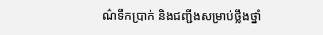ណ៌ទឹកប្រាក់ និងជញ្ជីងសម្រាប់ថ្លឹងថ្នាំ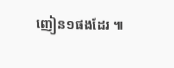ញៀន១ផងដែរ ៕